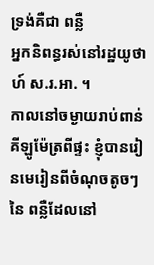ទ្រង់គឺជា ពន្លឺ
អ្នកនិពន្ធរស់នៅរដ្ឋយូថាហ៍ ស.រ.អា. ។
កាលនៅចម្ងាយរាប់ពាន់គីឡូម៉ែត្រពីផ្ទះ ខ្ញុំបានរៀនមេរៀនពីចំណុចតូចៗនៃ ពន្លឺដែលនៅ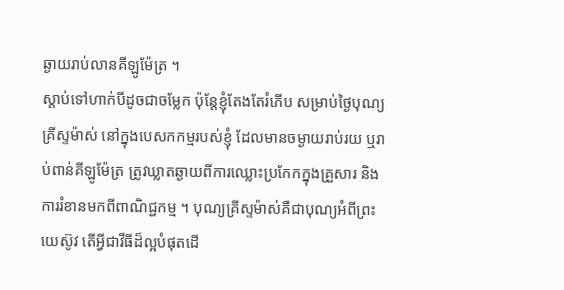ឆ្ងាយរាប់លានគីឡូម៉ែត្រ ។
ស្តាប់ទៅហាក់បីដូចជាចម្លែក ប៉ុន្តែខ្ញុំតែងតែរំភើប សម្រាប់ថ្ងៃបុណ្យគ្រីស្ទម៉ាស់ នៅក្នុងបេសកកម្មរបស់ខ្ញុំ ដែលមានចម្ងាយរាប់រយ ឬរាប់ពាន់គីឡូម៉ែត្រ ត្រូវឃ្លាតឆ្ងាយពីការឈ្លោះប្រកែកក្នុងគ្រួសារ និងការរំខានមកពីពាណិជ្ជកម្ម ។ បុណ្យគ្រីស្ទម៉ាស់គឺជាបុណ្យអំពីព្រះយេស៊ូវ តើអ្វីជាវីធីដ៏ល្អបំផុតដើ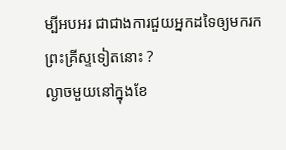ម្បីអបអរ ជាជាងការជួយអ្នកដទៃឲ្យមករកព្រះគ្រីស្ទទៀតនោះ ?
ល្ងាចមួយនៅក្នុងខែ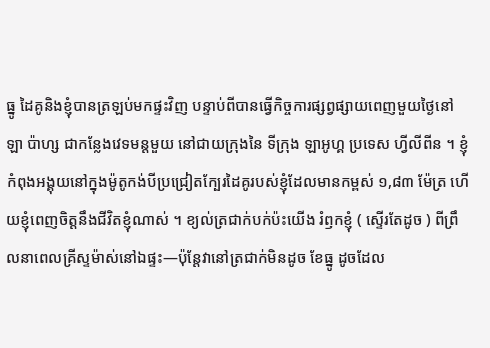ធ្នូ ដៃគូនិងខ្ញុំបានត្រឡប់មកផ្ទះវិញ បន្ទាប់ពីបានធ្វើកិច្ចការផ្សព្វផ្សាយពេញមួយថ្ងៃនៅ ឡា ប៉ាហ្ស ជាកន្លែងវេទមន្តមួយ នៅជាយក្រុងនៃ ទីក្រុង ឡាអូហ្គ ប្រទេស ហ្វីលីពីន ។ ខ្ញុំកំពុងអង្គុយនៅក្នុងម៉ូតូកង់បីប្រជ្រៀតក្បែរដៃគូរបស់ខ្ញុំដែលមានកម្ពស់ ១,៨៣ ម៉ែត្រ ហើយខ្ញុំពេញចិត្តនឹងជីវិតខ្ញុំណាស់ ។ ខ្យល់ត្រជាក់បក់ប៉ះយើង រំឭកខ្ញុំ ( ស្ទើរតែដូច ) ពីព្រឹលនាពេលគ្រីស្ទម៉ាស់នៅឯផ្ទះ—ប៉ុន្តែវានៅត្រជាក់មិនដូច ខែធ្នូ ដូចដែល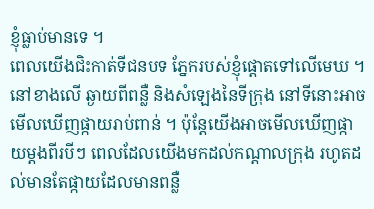ខ្ញុំធ្លាប់មានទេ ។
ពេលយើងជិះកាត់ទីជនបទ ភ្នែករបស់ខ្ញុំផ្តោតទៅលើមេឃ ។ នៅខាងលើ ឆ្ងាយពីពន្លឺ និងសំឡេងនៃទីក្រុង នៅទីនោះអាចមើលឃើញផ្កាយរាប់ពាន់ ។ ប៉ុន្តែយើងអាចមើលឃើញផ្កាយម្តងពីរបីៗ ពេលដែលយើងមកដល់កណ្តាលក្រុង រហូតដល់មានតែផ្កាយដែលមានពន្លឺ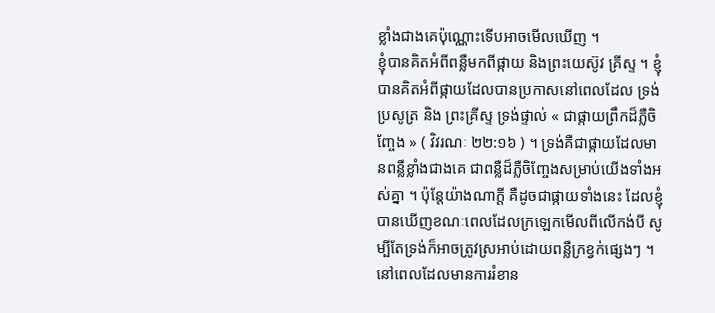ខ្លាំងជាងគេប៉ុណ្ណោះទើបអាចមើលឃើញ ។
ខ្ញុំបានគិតអំពីពន្លឺមកពីផ្កាយ និងព្រះយេស៊ូវ គ្រីស្ទ ។ ខ្ញុំបានគិតអំពីផ្កាយដែលបានប្រកាសនៅពេលដែល ទ្រង់ប្រសូត្រ និង ព្រះគ្រីស្ទ ទ្រង់ផ្ទាល់ « ជាផ្កាយព្រឹកដ៏ភ្លឺចិញ្ចែង » ( វិវរណៈ ២២:១៦ ) ។ ទ្រង់គឺជាផ្កាយដែលមានពន្លឺខ្លាំងជាងគេ ជាពន្លឺដ៏ភ្លឺចិញ្ចែងសម្រាប់យើងទាំងអស់គ្នា ។ ប៉ុន្តែយ៉ាងណាក្តី គឺដូចជាផ្កាយទាំងនេះ ដែលខ្ញុំបានឃើញខណៈពេលដែលក្រឡេកមើលពីលើកង់បី សូម្បីតែទ្រង់ក៏អាចត្រូវស្រអាប់ដោយពន្លឺក្រខ្វក់ផ្សេងៗ ។ នៅពេលដែលមានការរំខាន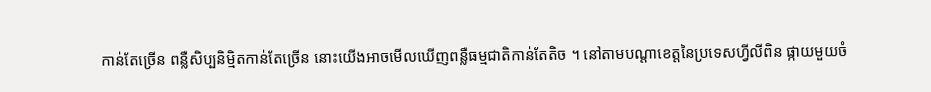កាន់តែច្រើន ពន្លឺសិប្បនិម្មិតកាន់តែច្រើន នោះយើងអាចមើលឃើញពន្លឺធម្មជាតិកាន់តែតិច ។ នៅតាមបណ្តាខេត្តនៃប្រទេសហ្វីលីពិន ផ្កាយមួយចំ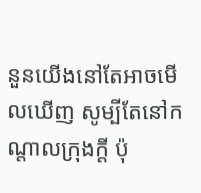នួនយើងនៅតែអាចមើលឃើញ សូម្បីតែនៅកណ្តាលក្រុងក្តី ប៉ុ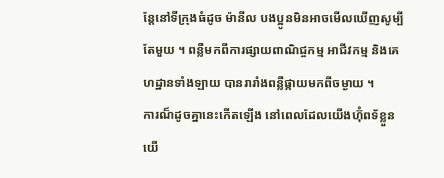ន្តែនៅទីក្រុងធំដូច ម៉ានីល បងប្អូនមិនអាចមើលឃើញសូម្បីតែមួយ ។ ពន្លឺមកពីការផ្សាយពាណិជ្ចកម្ម អាជីវកម្ម និងគេហដ្ឋានទាំងឡាយ បានរារាំងពន្លឺផ្កាយមកពីចម្ងាយ ។
ការណ៏ដូចគ្នានេះកើតឡើង នៅពេលដែលយើងហ៊ុំពទ័ខ្លួនយើ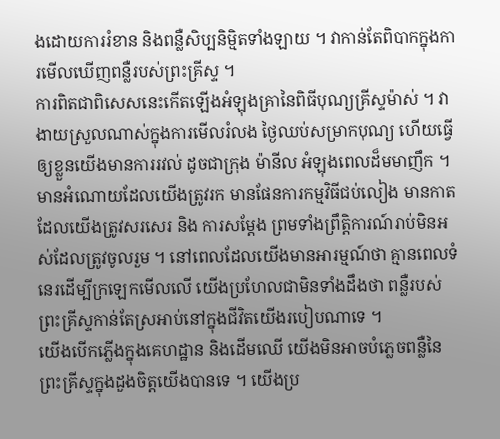ងដោយការរំខាន និងពន្លឺសិប្បនិម្មិតទាំងឡាយ ។ វាកាន់តែពិបាកក្នុងការមើលឃើញពន្លឺរបស់ព្រះគ្រីស្ទ ។
ការពិតជាពិសេសនេះកើតឡើងអំឡុងគ្រានៃពិធីបុណ្យគ្រីស្ទម៉ាស់ ។ វាងាយស្រួលណាស់ក្នុងការមើលរំលង ថ្ងៃឈប់សម្រាកបុណ្យ ហើយធ្វើឲ្យខ្លួនយើងមានការរវល់ ដូចជាក្រុង ម៉ានីល អំឡុងពេលដ៏មមាញឹក ។ មានអំណោយដែលយើងត្រូវរក មានផែនការកម្មវិធីជប់លៀង មានកាតដែលយើងត្រូវសរសេរ និង ការសម្តែង ព្រមទាំងព្រឹត្តិការណ៍រាប់មិនអស់ដែលត្រូវចូលរួម ។ នៅពេលដែលយើងមានអារម្មណ៍ថា គ្មានពេលទំនេរដើម្បីក្រឡេកមើលលើ យើងប្រហែលជាមិនទាំងដឹងថា ពន្លឺរបស់ព្រះគ្រីស្ទកាន់តែស្រអាប់នៅក្នុងជីវិតយើងរបៀបណាទេ ។
យើងបើកភ្លើងក្នុងគេហដ្ឋាន និងដើមឈើ យើងមិនអាចបំភ្លេចពន្លឺនៃព្រះគ្រីស្ទក្នុងដួងចិត្តយើងបានទេ ។ យើងប្រ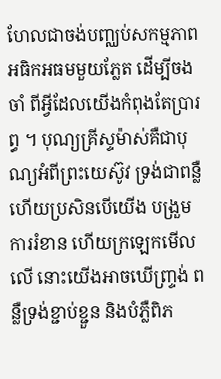ហែលជាចង់បញ្ឈប់សកម្មភាពអធិកអធមមួយភ្លែត ដើម្បីចងចាំ ពីអ្វីដែលយើងកំពុងតែប្រារព្ធ ។ បុណ្យគ្រីស្ទម៉ាស់គឺជាបុណ្យអំពីព្រះយេស៊ូវ ទ្រង់ជាពន្លឺ ហើយប្រសិនបើយើង បង្រួមការរំខាន ហើយក្រឡេកមើលលើ នោះយើងអាចឃើញ្ទ្រង់ ពន្លឺទ្រង់ខ្ជាប់ខ្ជួន និងបំភ្លឺពិភ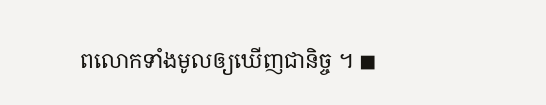ពលោកទាំងមូលឲ្យឃើញជានិច្ច ។ ◼